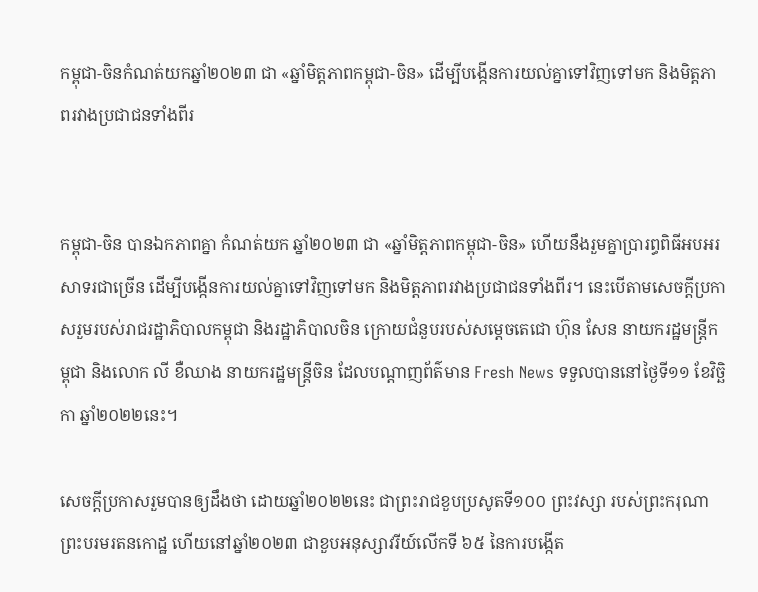កម្ពុជា-ចិនកំណត់យកឆ្នាំ២០២៣ ជា «ឆ្នាំមិត្តភាពកម្ពុជា-ចិន» ដើម្បីបង្កើនការយល់គ្នាទៅវិញទៅមក និងមិត្តភាពរវាងប្រជាជនទាំងពីរ


កម្ពុជា-ចិន បានឯកភាពគ្នា កំណត់យក ឆ្នាំ២០២៣ ជា «ឆ្នាំមិត្តភាពកម្ពុជា-ចិន» ហើយនឹងរួមគ្នាប្រារព្ធពិធីអបអរសាទរជាច្រើន ដើម្បីបង្កើនការយល់គ្នាទៅវិញទៅមក និងមិត្តភាពរវាងប្រជាជនទាំងពីរ។ នេះបើតាមសេចក្ដីប្រកាសរួមរបស់រាជរដ្ឋាភិបាលកម្ពុជា និងរដ្ឋាភិបាលចិន ក្រោយជំនួបរបស់សម្ដេចតេជោ ហ៊ុន សែន នាយករដ្ឋមន្ដ្រីកម្ពុជា និងលោក លី ខឺឈាង នាយករដ្ឋមន្ដ្រីចិន ដែលបណ្ដាញព័ត៌មាន Fresh News ទទួលបាននៅថ្ងៃទី១១ ខែវិច្ឆិកា ឆ្នាំ២០២២នេះ។

សេចក្ដីប្រកាសរួមបានឲ្យដឹងថា ដោយឆ្នាំ២០២២នេះ ជាព្រះរាជខួបប្រសូតទី១០០ ព្រះវស្សា របស់ព្រះករុណា ព្រះបរមរតនកោដ្ឋ ហើយនៅឆ្នាំ២០២៣ ជាខួបអនុស្សាវរីយ៍លើកទី ៦៥ នៃការបង្កើត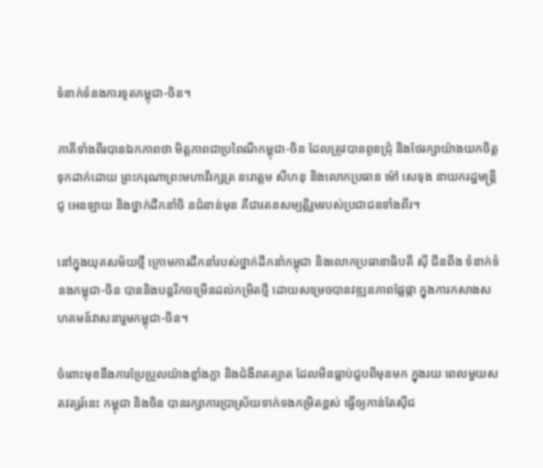ទំនាក់ទំនងការទូតកម្ពុជា-ចិន។

ភាគីទាំងពីរបានឯកភាពថា មិត្ដភាពជាប្រពៃណីកម្ពុជា-ចិន ដែលត្រូវបានពូនជ្រុំ និងថែរក្សាយ៉ាងយកចិត្តទុកដាក់ដោយ ព្រះករុណាព្រះមហាវីរក្សត្រ នរោត្ដម សីហនុ និងលោកប្រធាន ម៉ៅ សេទុង នាយករដ្ឋមន្ត្រី ជូ អេនឡាយ និងថ្នាក់ដឹកនាំចិ នជំនាន់មុន គឺជារតនសម្បត្តិរួមរបស់ប្រជាជនទាំងពីរ។

នៅក្នុងយុគសម័យថ្មី ក្រោមការដឹកនាំរបស់ថ្នាក់ដឹកនាំកម្ពុជា និងលោកប្រធានាធិបតី ស៊ី ជីនពីង ទំនាក់ទំនងកម្ពុជា-ចិន បាននិងបន្តរីកចម្រើនដល់កម្រិតថ្មី ដោយសម្រេចបានវឌ្ឍនភាពផ្លែផ្កា ក្នុងការកសាងសហគមន៍វាសនារួមកម្ពុជា-ចិន។

ចំពោះមុខនឹងការប្រែប្រួលយ៉ាងខ្លាំងក្លា និងជំងឺរាតត្បាត ដែលមិនធ្លាប់ជួបពីមុនមក ក្នុងរយៈពេលមួយសតវត្សរ៍នេះ កម្ពុជា និងចិន បានរក្សាការប្រាស្រ័យទាក់ទងកម្រិតខ្ពស់ ធ្វើឲ្យកាន់តែស៊ីជ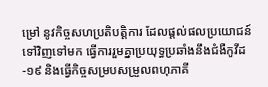ម្រៅ នូវកិច្ចសហប្រតិបត្តិការ ដែលផ្ដល់ផលប្រយោជន៍ទៅវិញទៅមក ធ្វើការរួមគ្នាប្រយុទ្ធប្រឆាំងនឹងជំងឺកូវីដ-១៩ និងធ្វើកិច្ចសម្របសម្រួលពហុភាគី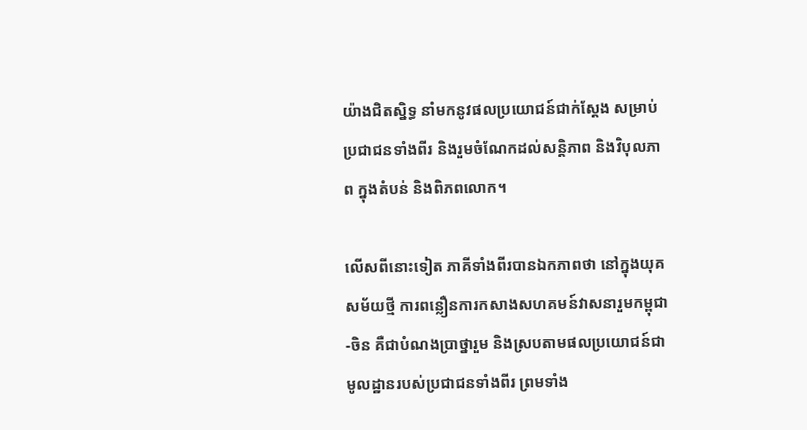យ៉ាងជិតស្និទ្ធ នាំមកនូវផលប្រយោជន៍ជាក់ស្ដែង សម្រាប់ប្រជាជនទាំងពីរ និងរួមចំណែកដល់សនិ្តភាព និងវិបុលភាព ក្នុងតំបន់ និងពិភពលោក។

លើសពីនោះទៀត ភាគីទាំងពីរបានឯកភាពថា នៅក្នុងយុគសម័យថ្មី ការពន្លឿនការកសាងសហគមន៍វាសនារួមកម្ពុជា-ចិន គឺជាបំណងប្រាថ្នារួម និងស្របតាមផលប្រយោជន៍ជាមូលដ្ឋានរបស់ប្រជាជនទាំងពីរ ព្រមទាំង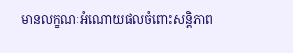មានលក្ខណៈអំណោយផលចំពោះសន្តិភាព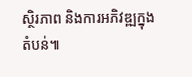ស្ថិរភាព និងការអភិវឌ្ឍក្នុងតំបន់៕